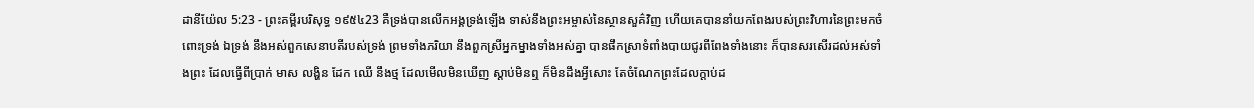ដានីយ៉ែល 5:23 - ព្រះគម្ពីរបរិសុទ្ធ ១៩៥៤23 គឺទ្រង់បានលើកអង្គទ្រង់ឡើង ទាស់នឹងព្រះអម្ចាស់នៃស្ថានសួគ៌វិញ ហើយគេបាននាំយកពែងរបស់ព្រះវិហារនៃព្រះមកចំពោះទ្រង់ ឯទ្រង់ នឹងអស់ពួកសេនាបតីរបស់ទ្រង់ ព្រមទាំងភរិយា នឹងពួកស្រីអ្នកម្នាងទាំងអស់គ្នា បានផឹកស្រាទំពាំងបាយជូរពីពែងទាំងនោះ ក៏បានសរសើរដល់អស់ទាំងព្រះ ដែលធ្វើពីប្រាក់ មាស លង្ហិន ដែក ឈើ នឹងថ្ម ដែលមើលមិនឃើញ ស្តាប់មិនឮ ក៏មិនដឹងអ្វីសោះ តែចំណែកព្រះដែលក្តាប់ដ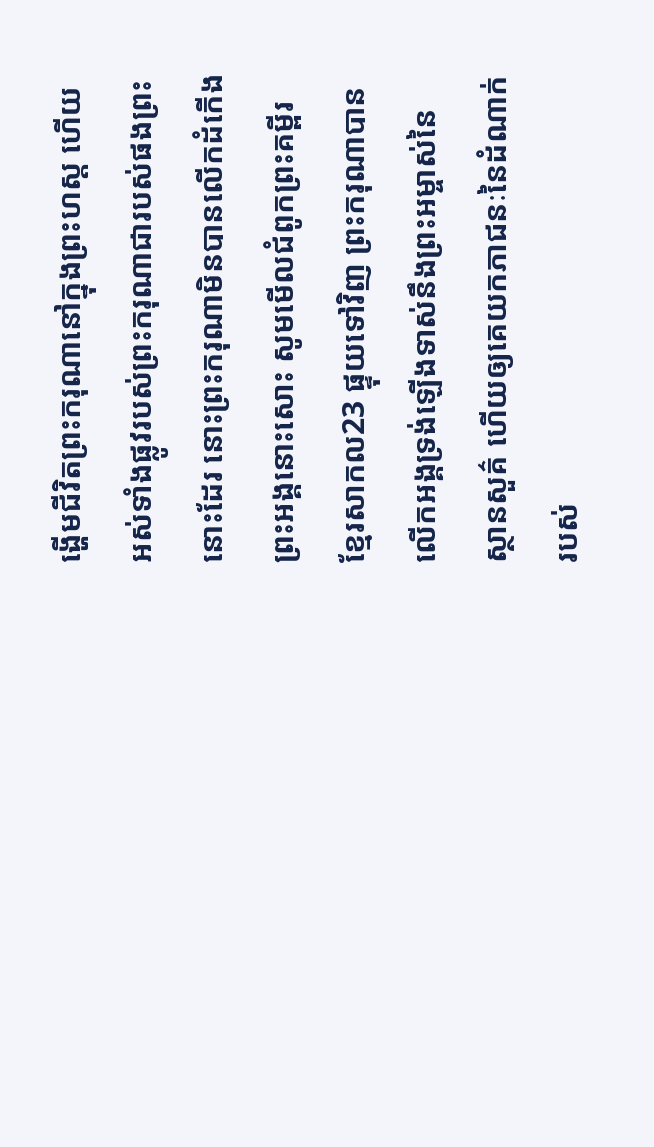ង្ហើមជីវិតព្រះករុណានៅក្នុងព្រះហស្ត ហើយអស់ទាំងផ្លូវរបស់ព្រះករុណាជារបស់ផងព្រះនោះដែរ នោះព្រះករុណាមិនបានលើកដំកើងព្រះអង្គនោះសោះ សូមមើលជំពូកព្រះគម្ពីរខ្មែរសាកល23 ផ្ទុយទៅវិញ ព្រះករុណាបានលើកអង្គទ្រង់ឡើងទាស់នឹងព្រះអម្ចាស់នៃស្ថានសួគ៌ ហើយឲ្យគេយកភាជនៈនៃដំណាក់របស់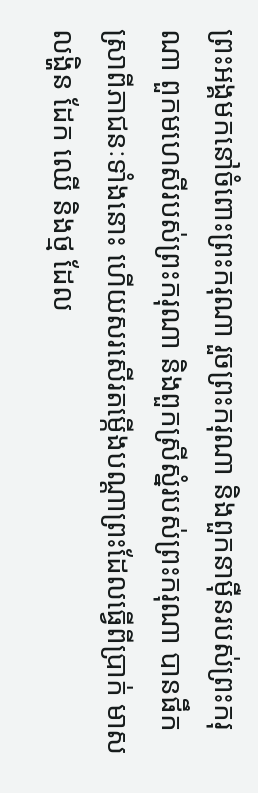ព្រះអង្គមកនៅចំពោះព្រះករុណា រួចព្រះករុណា និងពួកនាម៉ឺនរបស់ព្រះករុណា ពួកមហេសីរបស់ព្រះករុណា និងពួកស្រីស្នំរបស់ព្រះករុណា បានផឹកស្រាពីភាជនៈទាំងនោះ ហើយសរសើរតម្កើងបណ្ដាព្រះដែលធ្វើពីប្រាក់ មាស លង្ហិន ដែក ឈើ និងថ្ម ដែល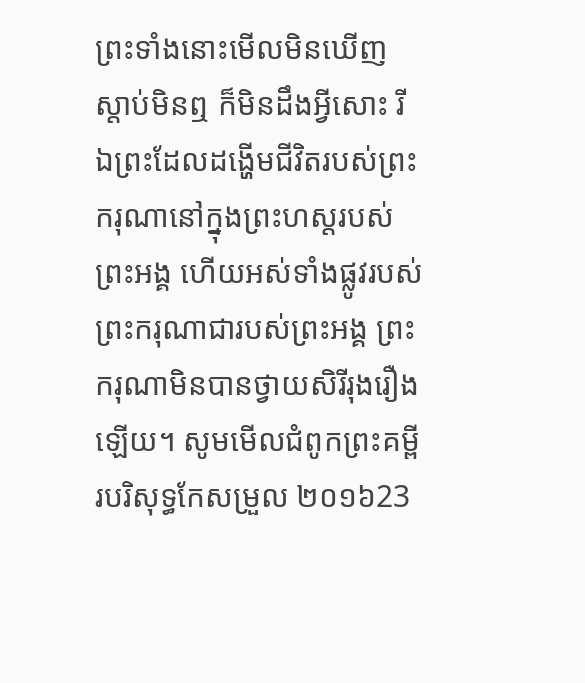ព្រះទាំងនោះមើលមិនឃើញ ស្ដាប់មិនឮ ក៏មិនដឹងអ្វីសោះ រីឯព្រះដែលដង្ហើមជីវិតរបស់ព្រះករុណានៅក្នុងព្រះហស្តរបស់ព្រះអង្គ ហើយអស់ទាំងផ្លូវរបស់ព្រះករុណាជារបស់ព្រះអង្គ ព្រះករុណាមិនបានថ្វាយសិរីរុងរឿងឡើយ។ សូមមើលជំពូកព្រះគម្ពីរបរិសុទ្ធកែសម្រួល ២០១៦23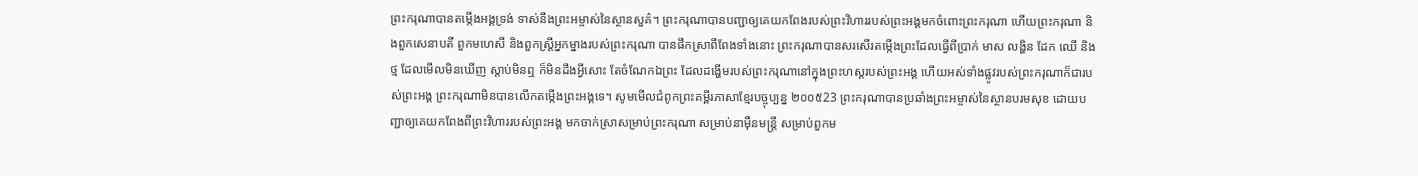ព្រះករុណាបានតម្កើងអង្គទ្រង់ ទាស់នឹងព្រះអម្ចាស់នៃស្ថានសួគ៌។ ព្រះករុណាបានបញ្ជាឲ្យគេយកពែងរបស់ព្រះវិហាររបស់ព្រះអង្គមកចំពោះព្រះករុណា ហើយព្រះករុណា និងពួកសេនាបតី ពួកមហេសី និងពួកស្ដ្រីអ្នកម្នាងរបស់ព្រះករុណា បានផឹកស្រាពីពែងទាំងនោះ ព្រះករុណាបានសរសើរតម្កើងព្រះដែលធ្វើពីប្រាក់ មាស លង្ហិន ដែក ឈើ និងថ្ម ដែលមើលមិនឃើញ ស្តាប់មិនឮ ក៏មិនដឹងអ្វីសោះ តែចំណែកឯព្រះ ដែលដង្ហើមរបស់ព្រះករុណានៅក្នុងព្រះហស្តរបស់ព្រះអង្គ ហើយអស់ទាំងផ្លូវរបស់ព្រះករុណាក៏ជារបស់ព្រះអង្គ ព្រះករុណាមិនបានលើកតម្កើងព្រះអង្គទេ។ សូមមើលជំពូកព្រះគម្ពីរភាសាខ្មែរបច្ចុប្បន្ន ២០០៥23 ព្រះករុណាបានប្រឆាំងព្រះអម្ចាស់នៃស្ថានបរមសុខ ដោយបញ្ជាឲ្យគេយកពែងពីព្រះវិហាររបស់ព្រះអង្គ មកចាក់ស្រាសម្រាប់ព្រះករុណា សម្រាប់នាម៉ឺនមន្ត្រី សម្រាប់ពួកម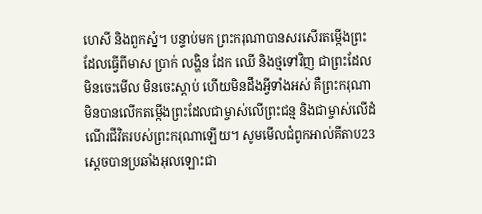ហេសី និងពួកស្នំ។ បន្ទាប់មក ព្រះករុណាបានសរសើរតម្កើងព្រះដែលធ្វើពីមាស ប្រាក់ លង្ហិន ដែក ឈើ និងថ្មទៅវិញ ជាព្រះដែលមិនចេះមើល មិនចេះស្ដាប់ ហើយមិនដឹងអ្វីទាំងអស់ គឺព្រះករុណាមិនបានលើកតម្កើងព្រះដែលជាម្ចាស់លើព្រះជន្ម និងជាម្ចាស់លើដំណើរជីវិតរបស់ព្រះករុណាឡើយ។ សូមមើលជំពូកអាល់គីតាប23 ស្តេចបានប្រឆាំងអុលឡោះជា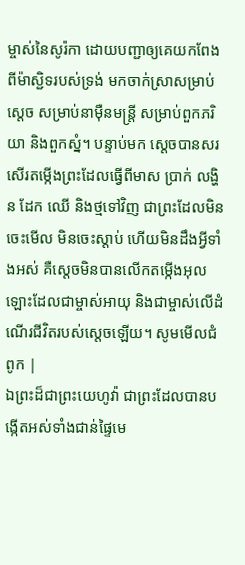ម្ចាស់នៃសូរ៉កា ដោយបញ្ជាឲ្យគេយកពែងពីម៉ាស្ជិទរបស់ទ្រង់ មកចាក់ស្រាសម្រាប់ស្តេច សម្រាប់នាម៉ឺនមន្ត្រី សម្រាប់ពួកភរិយា និងពួកស្នំ។ បន្ទាប់មក ស្តេចបានសរសើរតម្កើងព្រះដែលធ្វើពីមាស ប្រាក់ លង្ហិន ដែក ឈើ និងថ្មទៅវិញ ជាព្រះដែលមិនចេះមើល មិនចេះស្ដាប់ ហើយមិនដឹងអ្វីទាំងអស់ គឺស្តេចមិនបានលើកតម្កើងអុលឡោះដែលជាម្ចាស់អាយុ និងជាម្ចាស់លើដំណើរជីវិតរបស់ស្តេចឡើយ។ សូមមើលជំពូក |
ឯព្រះដ៏ជាព្រះយេហូវ៉ា ជាព្រះដែលបានបង្កើតអស់ទាំងជាន់ផ្ទៃមេ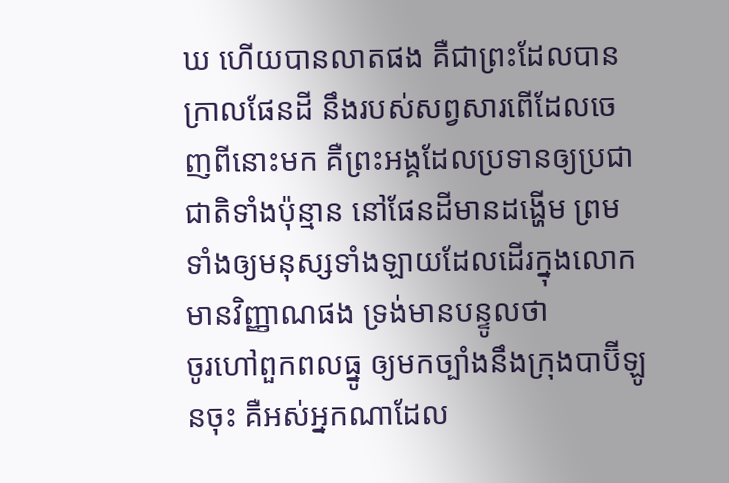ឃ ហើយបានលាតផង គឺជាព្រះដែលបានក្រាលផែនដី នឹងរបស់សព្វសារពើដែលចេញពីនោះមក គឺព្រះអង្គដែលប្រទានឲ្យប្រជាជាតិទាំងប៉ុន្មាន នៅផែនដីមានដង្ហើម ព្រមទាំងឲ្យមនុស្សទាំងឡាយដែលដើរក្នុងលោកមានវិញ្ញាណផង ទ្រង់មានបន្ទូលថា
ចូរហៅពួកពលធ្នូ ឲ្យមកច្បាំងនឹងក្រុងបាប៊ីឡូនចុះ គឺអស់អ្នកណាដែល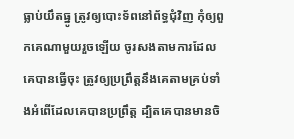ធ្លាប់យឹតធ្នូ ត្រូវឲ្យបោះទ័ពនៅព័ទ្ធជុំវិញ កុំឲ្យពួកគេណាមួយរួចឡើយ ចូរសងតាមការដែលគេបានធ្វើចុះ ត្រូវឲ្យប្រព្រឹត្តនឹងគេតាមគ្រប់ទាំងអំពើដែលគេបានប្រព្រឹត្ត ដ្បិតគេបានមានចិ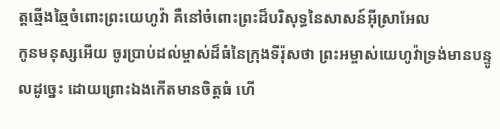ត្តឆ្មើងឆ្មៃចំពោះព្រះយេហូវ៉ា គឺនៅចំពោះព្រះដ៏បរិសុទ្ធនៃសាសន៍អ៊ីស្រាអែល
កូនមនុស្សអើយ ចូរប្រាប់ដល់ម្ចាស់ដ៏ធំនៃក្រុងទីរ៉ុសថា ព្រះអម្ចាស់យេហូវ៉ាទ្រង់មានបន្ទូលដូច្នេះ ដោយព្រោះឯងកើតមានចិត្តធំ ហើ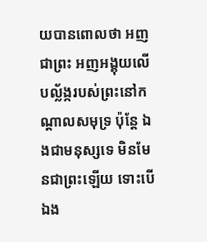យបានពោលថា អញជាព្រះ អញអង្គុយលើបល្ល័ង្ករបស់ព្រះនៅកណ្តាលសមុទ្រ ប៉ុន្តែ ឯងជាមនុស្សទេ មិនមែនជាព្រះឡើយ ទោះបើឯង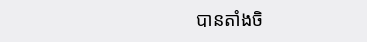បានតាំងចិ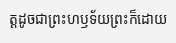ត្តដូចជាព្រះហឫទ័យព្រះក៏ដោយ